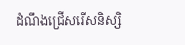ដំណឹងជ្រើសរើសនិស្សិ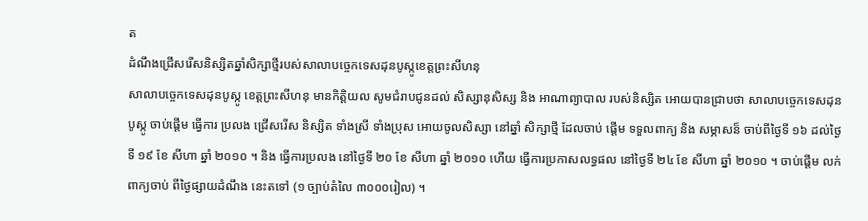ត
ដំណឹងជ្រើសរើសនិស្សិតឆ្នាំសិក្សាថ្មីរបស់សាលាបច្ចេកទេសដុនបូស្កូខេត្ដព្រះសីហនុ
សាលាបច្ចេកទេសដុនបូស្កូ ខេត្ដព្រះសីហនុ មានកិត្ដិយល សូមជំរាបជូនដល់ សិស្សានុសិស្ស និង អាណាព្យាបាល របស់និស្សិត អោយបានជ្រាបថា សាលាបច្ចេកទេសដុនបូស្កូ ចាប់ផ្ដើម ធ្វើការ ប្រលង ជ្រើសរើស និស្សិត ទាំងស្រី ទាំងប្រុស អោយចូលសិស្សា នៅឆ្នាំ សិក្សាថ្មី ដែលចាប់ ផ្ដើម ទទួលពាក្យ និង សម្ភាសន៏ ចាប់ពីថ្ងៃទី ១៦ ដល់ថ្ងៃទី ១៩ ខែ សីហា ឆ្នាំ ២០១០ ។ និង ធ្វើការប្រលង នៅថ្ងៃទី ២០ ខែ សីហា ឆ្នាំ ២០១០ ហើយ ធ្វើការប្រកាសលទ្ធផល នៅថ្ងៃទី ២៤ ខែ សីហា ឆ្នាំ ២០១០ ។ ចាប់ផ្ដើម លក់ពាក្យចាប់ ពីថ្ងៃផ្សាយដំណឹង នេះតទៅ (១ ច្បាប់តំលៃ ៣០០០រៀល) ។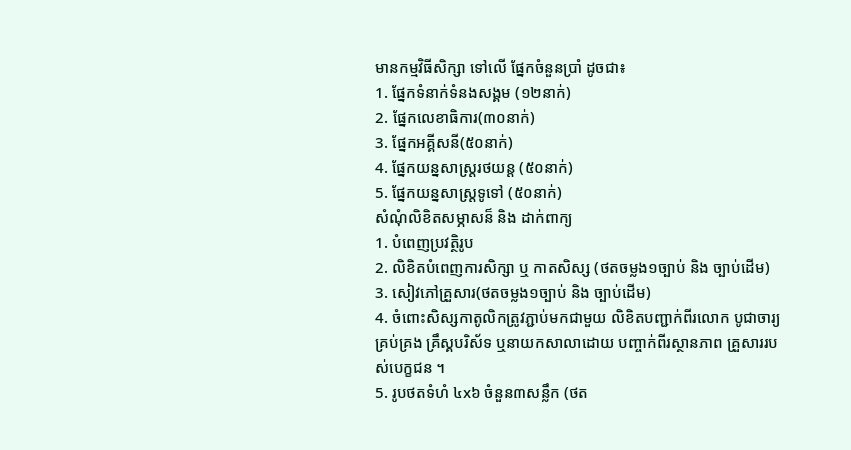មានកម្មវិធីសិក្សា ទៅលើ ផ្នែកចំនួនប្រាំ ដូចជា៖
1. ផ្នែកទំនាក់ទំនងសង្គម (១២នាក់)
2. ផ្នែកលេខាធិការ(៣០នាក់)
3. ផ្នែកអគ្គីសនី(៥០នាក់)
4. ផ្នែកយន្នសាស្រ្ដរថយន្ដ (៥០នាក់)
5. ផ្នែកយន្នសាស្រ្ដទូទៅ (៥០នាក់)
សំណុំលិខិតសម្ភាសន៏ និង ដាក់ពាក្យ
1. បំពេញប្រវត្ថិរូប
2. លិខិតបំពេញការសិក្សា ឬ កាតសិស្ស (ថតចម្លង១ច្បាប់ និង ច្បាប់ដើម)
3. សៀវភៅគ្រួសារ(ថតចម្លង១ច្បាប់ និង ច្បាប់ដើម)
4. ចំពោះសិស្សកាតូលិកត្រូវភ្ជាប់មកជាមួយ លិខិតបញ្ជាក់ពីរលោក បូជាចារ្យ គ្រប់គ្រង គ្រឹស្គបរិស័ទ ឬនាយកសាលាដោយ បញ្ចាក់ពីរស្ថានភាព គ្រួសាររបស់បេក្ខជន ។
5. រូបថតទំហំ ៤x៦ ចំនួន៣សន្លឹក (ថត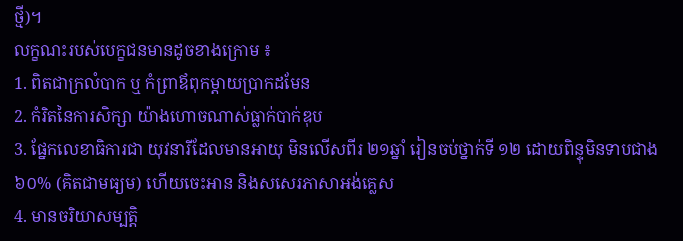ថ្មី)។
លក្ខណះរបស់បេក្ខជនមានដូចខាងក្រោម ៖
1. ពិតជាក្រលំបាក ឬ កំព្រាឪពុកម្ដាយប្រាកដមែន
2. កំរិតនៃការសិក្សា យ៉ាងហោចណាស់ធ្លាក់បាក់ឌុប
3. ផ្នែកលេខាធិការជា យុវនារីដែលមានអាយុ មិនលើសពីរ ២១ឆ្នាំ រៀនចប់ថ្នាក់ទី ១២ ដោយពិន្ទុមិនទាបជាង ៦០% (គិតជាមធ្យម) ហើយចេះអាន និងសសេរភាសាអង់គ្លេស
4. មានចរិយាសម្បតិ្ដ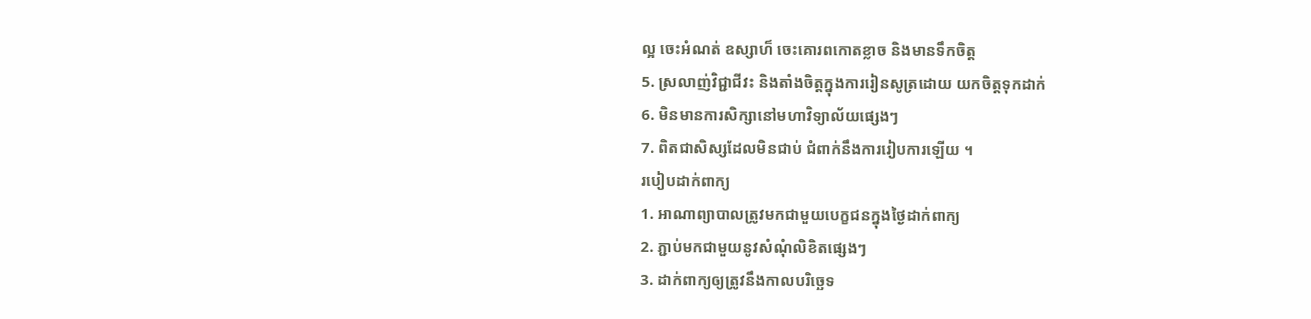ល្អ ចេះអំណត់ ឧស្សាហ៏ ចេះគោរពកោតខ្លាច និងមានទឹកចិត្ដ
5. ស្រលាញ់វិជ្ជាជីវះ និងតាំងចិត្ដក្នុងការរៀនសូត្រដោយ យកចិត្ដទុកដាក់
6. មិនមានការសិក្សានៅមហាវិទ្យាល័យផ្សេងៗ
7. ពិតជាសិស្សដែលមិនជាប់ ជំពាក់នឹងការរៀបការឡើយ ។
របៀបដាក់ពាក្យ
1. អាណាព្យាបាលត្រូវមកជាមួយបេក្ខជនក្នុងថ្ងៃដាក់ពាក្យ
2. ភ្ជាប់មកជាមួយនូវសំណុំលិខិតផ្សេងៗ
3. ដាក់ពាក្យឲ្យត្រូវនឹងកាលបរិច្ឆេទ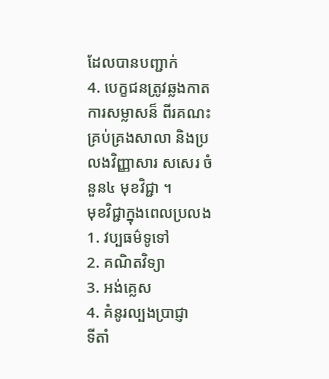ដែលបានបញ្ជាក់
4. បេក្ខជនត្រូវឆ្លងកាតការសម្លាសន៏ ពីរគណះគ្រប់គ្រងសាលា និងប្រលងវិញ្ញាសារ សសេរ ចំនួន៤ មុខវិជ្ជា ។
មុខវិជ្ជាក្នុងពេលប្រលង
1. វប្បធម៌ទូទៅ
2. គណិតវិទ្យា
3. អង់គ្លេស
4. គំនូរល្បងប្រាជ្ញា
ទីតាំ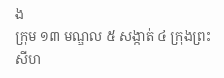ង
ក្រុម ១៣ មណ្ឌល ៥ សង្កាត់ ៤ ក្រុងព្រះសីហ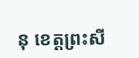នុ ខេត្ដព្រះសី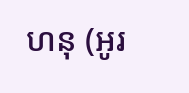ហនុ (អូរ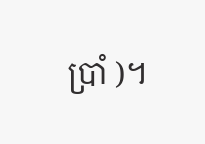ប្រាំ )។